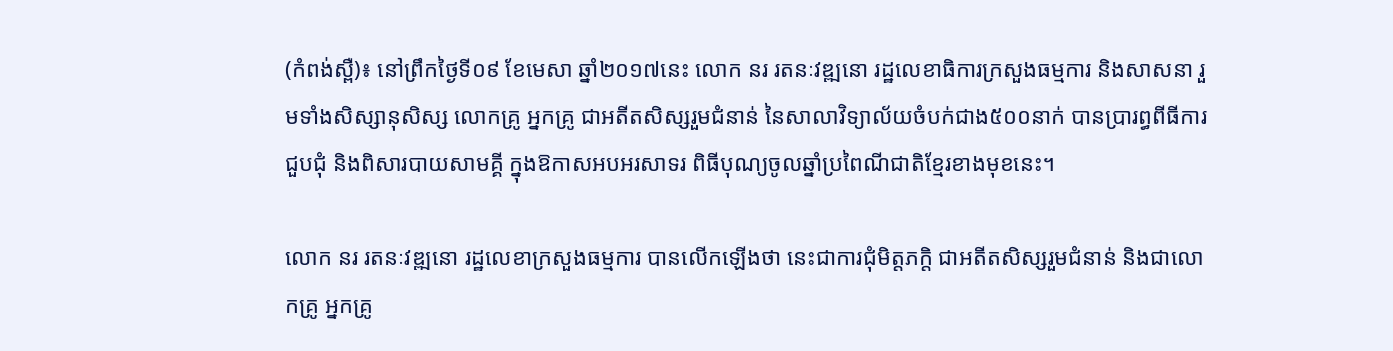(កំពង់ស្ពឺ)៖ នៅព្រឹកថ្ងៃទី០៩ ខែមេសា ឆ្នាំ២០១៧នេះ លោក នរ រតនៈវឌ្ឍនោ រដ្ឋលេខាធិការក្រសួងធម្មការ និងសាសនា រួមទាំងសិស្សានុសិស្ស លោកគ្រូ អ្នកគ្រូ ជាអតីតសិស្សរួមជំនាន់ នៃសាលាវិទ្យាល័យចំបក់ជាង៥០០នាក់ បានប្រារព្ធពីធីការជួបជុំ និងពិសារបាយសាមគ្គី ក្នុងឱកាសអបអរសាទរ ពិធីបុណ្យចូលឆ្នាំប្រពៃណីជាតិខ្មែរខាងមុខនេះ។

លោក នរ រតនៈវឌ្ឍនោ រដ្ឋលេខាក្រសួងធម្មការ បានលើកឡើងថា នេះជាការជុំមិត្តភក្តិ ជាអតីតសិស្សរួមជំនាន់ និងជាលោកគ្រូ អ្នកគ្រូ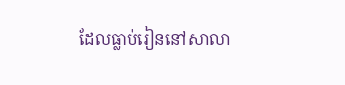ដែលធ្លាប់រៀននៅសាលា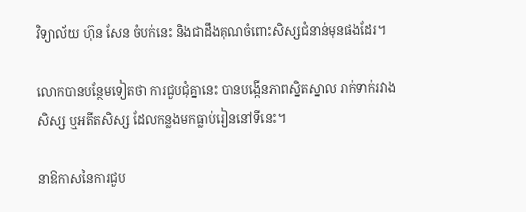វិទ្យាល័យ ហ៊ុន សែន ចំបក់នេះ និងជាដឹងគុណចំពោះសិស្សជំនាន់មុនផងដែរ។

លោកបានបន្ថែមទៀតថា ការជួបជុំគ្នានេះ បានបង្កើនភាពស្និតស្នាល រាក់ទាក់រវាងសិស្ស ឬអតីតសិស្ស ដែលកន្លងមកធ្លាប់រៀននៅទីនេះ។

នាឱកាសនៃការជួប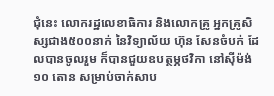ជុំនេះ លោករដ្ឋលេខាធិការ និងលោកគ្រូ អ្នកគ្រូសិស្សជាង៥០០នាក់ នៃវិទ្យាល័យ ហ៊ុន សែនចំបក់ ដែលបានចូលរួម ក៏បានជួយឧបត្ថម្ភថវិកា នៅស៊ីម៉ង់១០ តោន សម្រាប់ចាក់សាប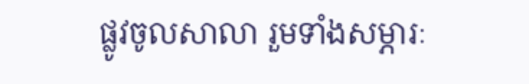ផ្លូវចូលសាលា រួមទាំងសម្ភារៈ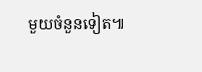មួយចំនួនទៀត៕